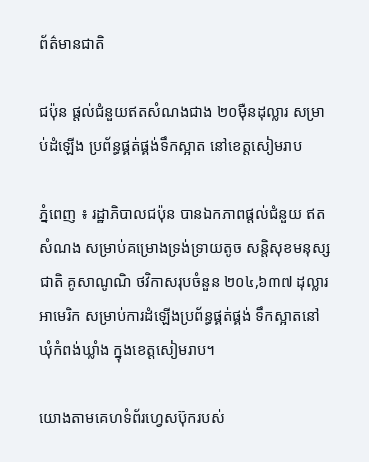ព័ត៌មានជាតិ

ជប៉ុន ផ្តល់ជំនួយឥតសំណងជាង ២០ម៉ឺនដុល្លារ សម្រាប់ដំឡើង ប្រព័ន្ធផ្គត់ផ្គង់ទឹកស្អាត នៅខេត្តសៀមរាប

ភ្នំពេញ ៖ រដ្ឋាភិបាលជប៉ុន បានឯកភាពផ្តល់ជំនួយ ឥតសំណង សម្រាប់គម្រោងទ្រង់ទ្រាយតូច សន្តិសុខមនុស្សជាតិ គូសាណូណិ ថវិកាសរុបចំនួន ២០៤,៦៣៧ ដុល្លារអាមេរិក សម្រាប់ការដំឡើងប្រព័ន្ធផ្គត់ផ្គង់ ទឹកស្អាតនៅឃុំកំពង់ឃ្លាំង ក្នុងខេត្តសៀមរាប។

យោងតាមគេហទំព័រហ្វេសប៊ុករបស់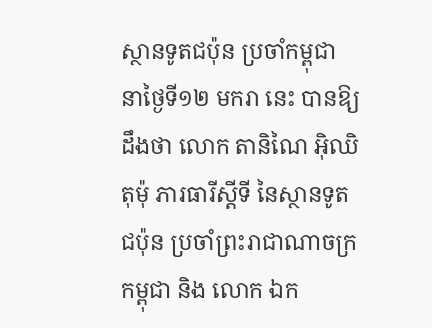ស្ថានទូតជប៉ុន ប្រចាំកម្ពុជា នាថ្ងៃទី១២ មករា នេះ បានឱ្យដឹងថា លោក តានិណៃ អ៊ិឈិតុម៉ុ ភារធារីស្តីទី នៃស្ថានទូតជប៉ុន ប្រចាំព្រះរាជាណាចក្រកម្ពុជា និង លោក ឯក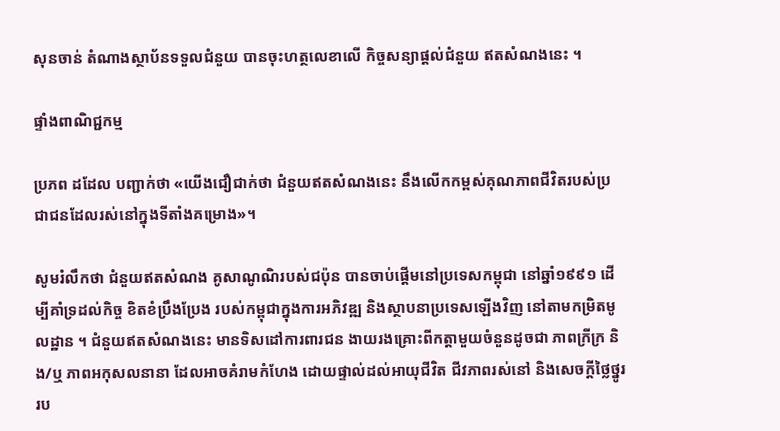សុនចាន់ តំណាងស្ថាប័នទទួលជំនួយ បានចុះហត្ថលេខាលើ កិច្ចសន្យាផ្តល់ជំនួយ ឥតសំណងនេះ ។

ផ្ទាំងពាណិជ្ជកម្ម

ប្រភព ដដែល បញ្ជាក់ថា «យើងជឿជាក់ថា ជំនួយឥតសំណងនេះ នឹងលើកកម្ពស់គុណភាពជីវិតរបស់ប្រជាជនដែលរស់នៅក្នុងទីតាំងគម្រោង»។

សូមរំលឹកថា ជំនួយឥតសំណង គូសាណូណិរបស់ជប៉ុន បានចាប់ផ្តើមនៅប្រទេសកម្ពុជា នៅឆ្នាំ១៩៩១ ដើម្បីគាំទ្រដល់កិច្ច ខិតខំប្រឹងប្រែង របស់កម្ពុជាក្នុងការអភិវឌ្ឍ និងស្ថាបនាប្រទេសឡើងវិញ នៅតាមកម្រិតមូលដ្ឋាន ។ ជំនួយឥតសំណងនេះ មានទិសដៅការពារជន ងាយរងគ្រោះពីកត្តាមួយចំនួនដូចជា ភាពក្រីក្រ និង/ឬ ភាពអកុសលនានា ដែលអាចគំរាមកំហែង ដោយផ្ទាល់ដល់អាយុជីវិត ជីវភាពរស់នៅ និងសេចក្តីថ្លៃថ្នូររប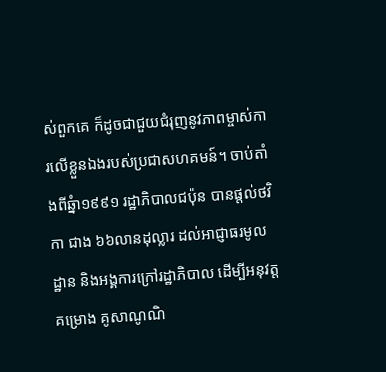ស់ពួកគេ ក៏ដូចជាជួយជំរុញនូវភាពម្ចាស់ការលើខ្លួនឯងរបស់ប្រជាសហគមន៍។ ចាប់តាំងពីឆ្នំា១៩៩១ រដ្ឋាភិបាលជប៉ុន បានផ្តល់ថវិកា ជាង ៦៦លានដុល្លារ ដល់អាជ្ញាធរមូលដ្ឋាន និងអង្គការក្រៅរដ្ឋាភិបាល ដើម្បីអនុវត្តគម្រោង គូសាណូណិ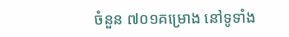ចំនួន ៧០១គម្រោង នៅទូទាំង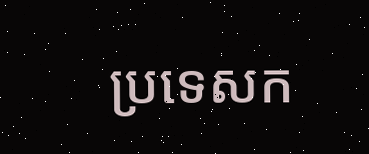ប្រទេសក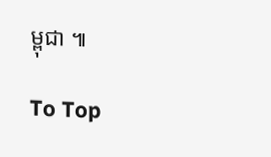ម្ពុជា ៕

To Top